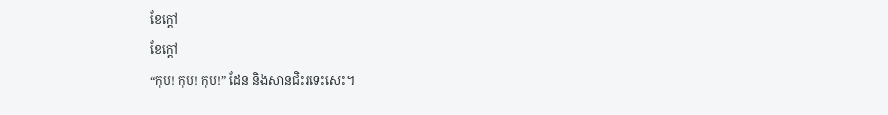ខែក្ដៅ
ខែក្ដៅ
“កុប! កុប! កុប!” ដែន និងសានជិះរទេះសេះ។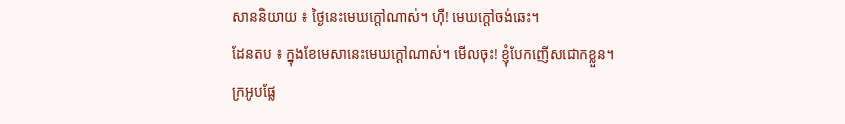សាននិយាយ ៖ ថ្ងៃនេះមេឃក្ដៅណាស់។ ហុឺ! មេឃក្ដៅចង់ឆេះ។
ដែនតប ៖ ក្នុងខែមេសានេះមេឃក្ដៅណាស់។ មើលចុះ! ខ្ញុំបែកញើសជោកខ្លួន។
ក្រអូបផ្លែ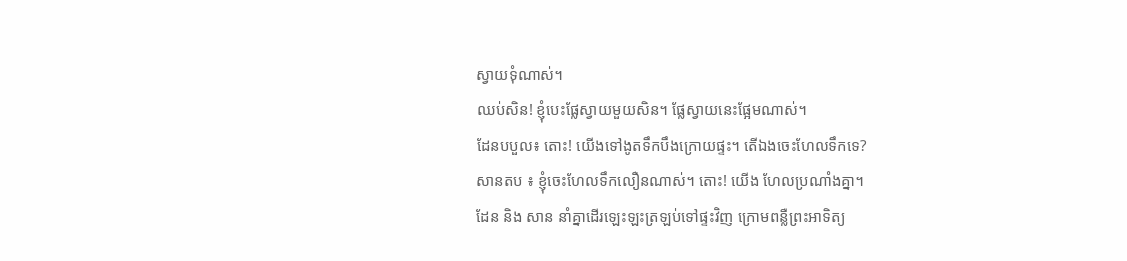ស្វាយទុំណាស់។
ឈប់សិន! ខ្ញុំបេះផ្លែស្វាយមួយសិន។ ផ្លែស្វាយនេះផ្អែមណាស់។
ដែនបបួល៖ តោះ! យើងទៅងូតទឹកបឹងក្រោយផ្ទះ។ តើឯងចេះហែលទឹកទេ?
សានតប ៖ ខ្ញុំចេះហែលទឹកលឿនណាស់។ តោះ! យើង ហែលប្រណាំងគ្នា។
ដែន និង សាន នាំគ្នាដើរឡេះឡះត្រឡប់ទៅផ្ទះវិញ ក្រោមពន្លឺព្រះអាទិត្យ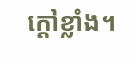ក្ដៅខ្លាំង។